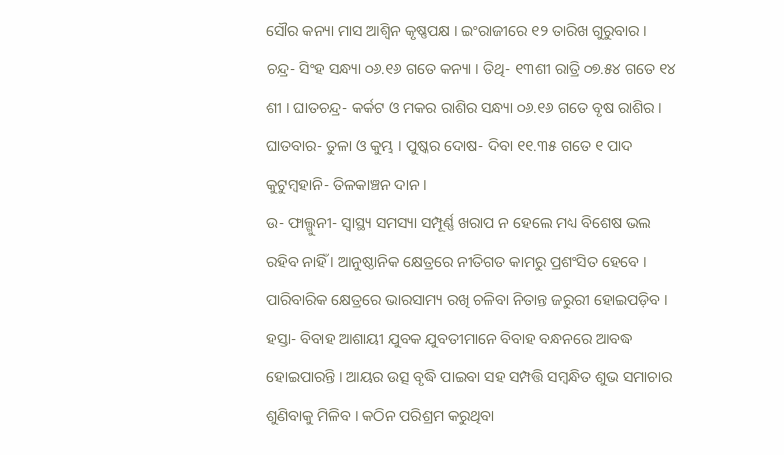ସୌର କନ୍ୟା ମାସ ଆଶ୍ୱିନ କୃଷ୍ଣପକ୍ଷ । ଇଂରାଜୀରେ ୧୨ ତାରିଖ ଗୁରୁବାର । ଚନ୍ଦ୍ର- ସିଂହ ସନ୍ଧ୍ୟା ୦୬.୧୬ ଗତେ କନ୍ୟା । ତିଥି- ୧୩ଶୀ ରାତ୍ରି ୦୭.୫୪ ଗତେ ୧୪ ଶୀ । ଘାତଚନ୍ଦ୍ର- କର୍କଟ ଓ ମକର ରାଶିର ସନ୍ଧ୍ୟା ୦୬.୧୬ ଗତେ ବୃଷ ରାଶିର । ଘାତବାର- ତୁଳା ଓ କୁମ୍ଭ । ପୁଷ୍କର ଦୋଷ- ଦିବା ୧୧.୩୫ ଗତେ ୧ ପାଦ କୁଟୁମ୍ବହାନି- ତିଳକାଞ୍ଚନ ଦାନ ।
ଉ- ଫାଲ୍ଗୁନୀ- ସ୍ୱାସ୍ଥ୍ୟ ସମସ୍ୟା ସମ୍ପୂର୍ଣ୍ଣ ଖରାପ ନ ହେଲେ ମଧ୍ୟ ବିଶେଷ ଭଲ ରହିବ ନାହିଁ । ଆନୁଷ୍ଠାନିକ କ୍ଷେତ୍ରରେ ନୀତିଗତ କାମରୁ ପ୍ରଶଂସିତ ହେବେ । ପାରିବାରିକ କ୍ଷେତ୍ରରେ ଭାରସାମ୍ୟ ରଖି ଚଳିବା ନିତାନ୍ତ ଜରୁରୀ ହୋଇପଡ଼ିବ ।
ହସ୍ତା- ବିବାହ ଆଶାୟୀ ଯୁବକ ଯୁବତୀମାନେ ବିବାହ ବନ୍ଧନରେ ଆବଦ୍ଧ ହୋଇପାରନ୍ତି । ଆୟର ଉତ୍ସ ବୃଦ୍ଧି ପାଇବା ସହ ସମ୍ପତ୍ତି ସମ୍ବନ୍ଧିତ ଶୁଭ ସମାଚାର ଶୁଣିବାକୁ ମିଳିବ । କଠିନ ପରିଶ୍ରମ କରୁଥିବା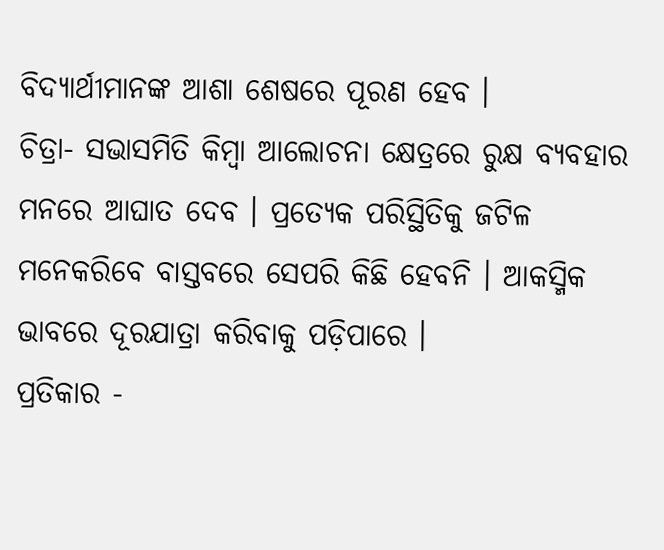ବିଦ୍ୟାର୍ଥୀମାନଙ୍କ ଆଶା ଶେଷରେ ପୂରଣ ହେବ ।
ଚିତ୍ରା- ସଭାସମିତି କିମ୍ବା ଆଲୋଚନା କ୍ଷେତ୍ରରେ ରୁକ୍ଷ ବ୍ୟବହାର ମନରେ ଆଘାତ ଦେବ । ପ୍ରତ୍ୟେକ ପରିସ୍ଥିତିକୁ ଜଟିଳ ମନେକରିବେ ବାସ୍ତବରେ ସେପରି କିଛି ହେବନି । ଆକସ୍ମିକ ଭାବରେ ଦୂରଯାତ୍ରା କରିବାକୁ ପଡ଼ିପାରେ ।
ପ୍ରତିକାର -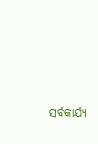ସର୍ବକାର୍ଯ୍ୟ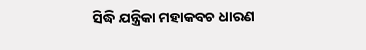ସିଦ୍ଧି ଯନ୍ତ୍ରିକା ମହାକବଚ ଧାରଣ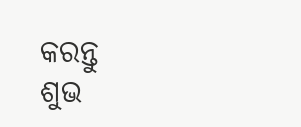କରନ୍ତୁ
ଶୁଭ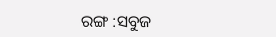ରଙ୍ଗ :ସବୁଜ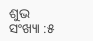ଶୁଭ ସଂଖ୍ୟା :୫